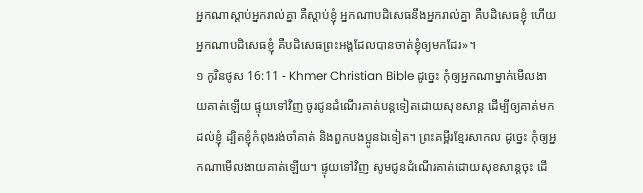អ្នកណាស្ដាប់អ្នករាល់គ្នា គឺស្ដាប់ខ្ញុំ អ្នកណាបដិសេធនឹងអ្នករាល់គ្នា គឺបដិសេធខ្ញុំ ហើយអ្នកណាបដិសេធខ្ញុំ គឺបដិសេធព្រះអង្គដែលបានចាត់ខ្ញុំឲ្យមកដែរ»។
១ កូរិនថូស 16:11 - Khmer Christian Bible ដូច្នេះ កុំឲ្យអ្នកណាម្នាក់មើលងាយគាត់ឡើយ ផ្ទុយទៅវិញ ចូរជូនដំណើរគាត់បន្ដទៀតដោយសុខសាន្ដ ដើម្បីឲ្យគាត់មកដល់ខ្ញុំ ដ្បិតខ្ញុំកំពុងរង់ចាំគាត់ និងពួកបងប្អូនឯទៀត។ ព្រះគម្ពីរខ្មែរសាកល ដូច្នេះ កុំឲ្យអ្នកណាមើលងាយគាត់ឡើយ។ ផ្ទុយទៅវិញ សូមជូនដំណើរគាត់ដោយសុខសាន្តចុះ ដើ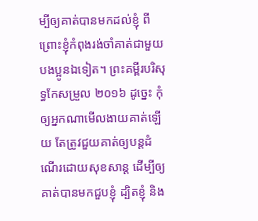ម្បីឲ្យគាត់បានមកដល់ខ្ញុំ ពីព្រោះខ្ញុំកំពុងរង់ចាំគាត់ជាមួយបងប្អូនឯទៀត។ ព្រះគម្ពីរបរិសុទ្ធកែសម្រួល ២០១៦ ដូច្នេះ កុំឲ្យអ្នកណាមើលងាយគាត់ឡើយ តែត្រូវជួយគាត់ឲ្យបន្តដំណើរដោយសុខសាន្ត ដើម្បីឲ្យគាត់បានមកជួបខ្ញុំ ដ្បិតខ្ញុំ និង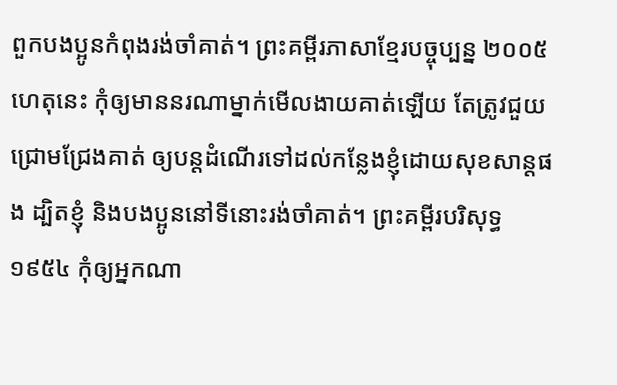ពួកបងប្អូនកំពុងរង់ចាំគាត់។ ព្រះគម្ពីរភាសាខ្មែរបច្ចុប្បន្ន ២០០៥ ហេតុនេះ កុំឲ្យមាននរណាម្នាក់មើលងាយគាត់ឡើយ តែត្រូវជួយជ្រោមជ្រែងគាត់ ឲ្យបន្តដំណើរទៅដល់កន្លែងខ្ញុំដោយសុខសាន្តផង ដ្បិតខ្ញុំ និងបងប្អូននៅទីនោះរង់ចាំគាត់។ ព្រះគម្ពីរបរិសុទ្ធ ១៩៥៤ កុំឲ្យអ្នកណា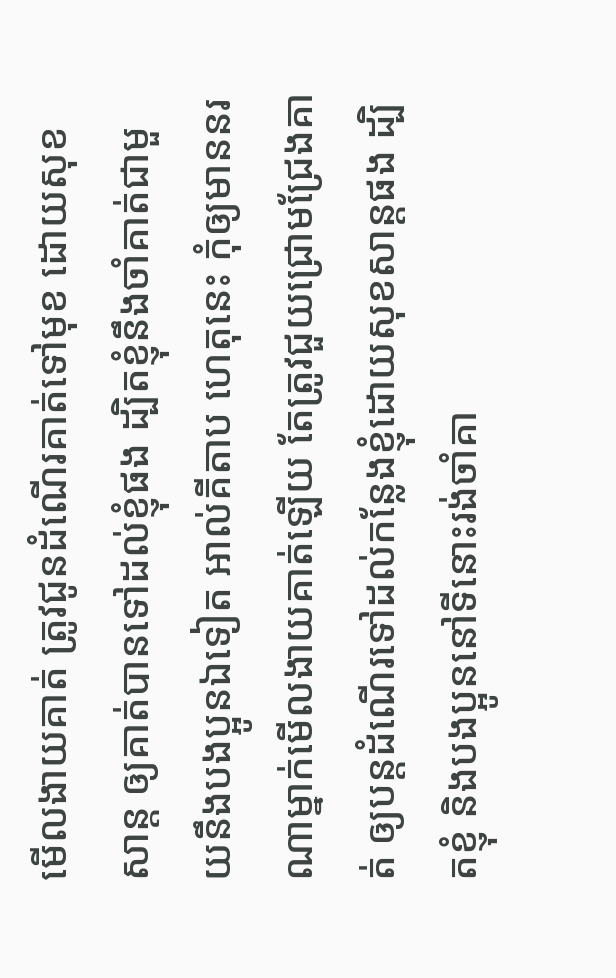មើលងាយគាត់ ត្រូវជូនដំណើរគាត់ទៅមុខ ដោយសុខសាន្ត ឲ្យគាត់បានទៅដល់ខ្ញុំផង ដ្បិតខ្ញុំនឹងចាំគាត់ជាមួយនឹងបងប្អូនឯទៀត អាល់គីតាប ហេតុនេះ កុំឲ្យមាននរណាម្នាក់មើលងាយគាត់ឡើយ តែត្រូវជួយជ្រោមជ្រែងគាត់ ឲ្យបន្ដដំណើរទៅដល់កន្លែងខ្ញុំដោយសុខសាន្ដផង ដ្បិតខ្ញុំ និងបងប្អូននៅទីនោះរង់ចាំគា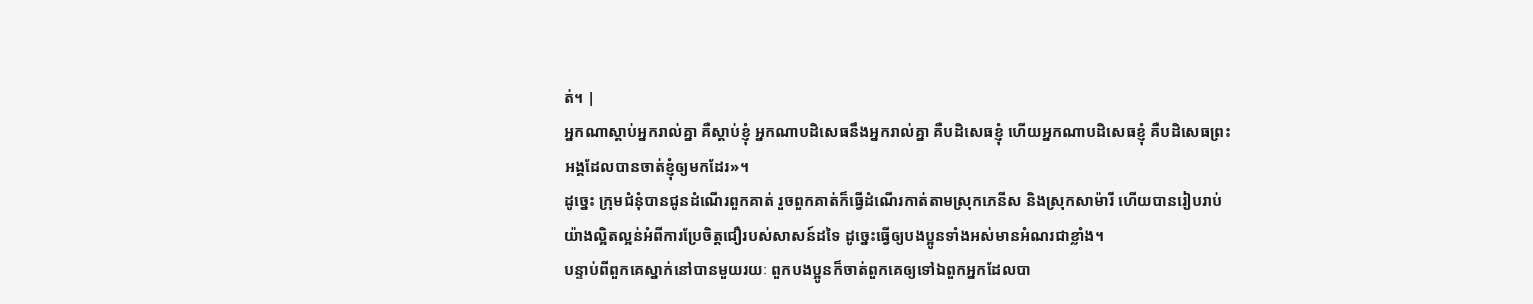ត់។ |
អ្នកណាស្ដាប់អ្នករាល់គ្នា គឺស្ដាប់ខ្ញុំ អ្នកណាបដិសេធនឹងអ្នករាល់គ្នា គឺបដិសេធខ្ញុំ ហើយអ្នកណាបដិសេធខ្ញុំ គឺបដិសេធព្រះអង្គដែលបានចាត់ខ្ញុំឲ្យមកដែរ»។
ដូច្នេះ ក្រុមជំនុំបានជូនដំណើរពួកគាត់ រួចពួកគាត់ក៏ធ្វើដំណើរកាត់តាមស្រុកភេនីស និងស្រុកសាម៉ារី ហើយបានរៀបរាប់យ៉ាងល្អិតល្អន់អំពីការប្រែចិត្ដជឿរបស់សាសន៍ដទៃ ដូច្នេះធ្វើឲ្យបងប្អូនទាំងអស់មានអំណរជាខ្លាំង។
បន្ទាប់ពីពួកគេស្នាក់នៅបានមួយរយៈ ពួកបងប្អូនក៏ចាត់ពួកគេឲ្យទៅឯពួកអ្នកដែលបា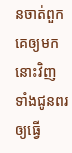នចាត់ពួកគេឲ្យមកនោះវិញ ទាំងជូនពរឲ្យធ្វើ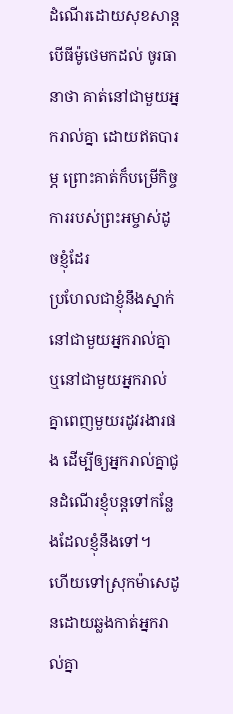ដំណើរដោយសុខសាន្ដ
បើធីម៉ូថេមកដល់ ចូរធានាថា គាត់នៅជាមួយអ្នករាល់គ្នា ដោយឥតបារម្ភ ព្រោះគាត់ក៏បម្រើកិច្ចការរបស់ព្រះអម្ចាស់ដូចខ្ញុំដែរ
ប្រហែលជាខ្ញុំនឹងស្នាក់នៅជាមួយអ្នករាល់គ្នា ឬនៅជាមួយអ្នករាល់គ្នាពេញមួយរដូវរងារផង ដើម្បីឲ្យអ្នករាល់គ្នាជូនដំណើរខ្ញុំបន្ដទៅកន្លែងដែលខ្ញុំនឹងទៅ។
ហើយទៅស្រុកម៉ាសេដូនដោយឆ្លងកាត់អ្នករាល់គ្នា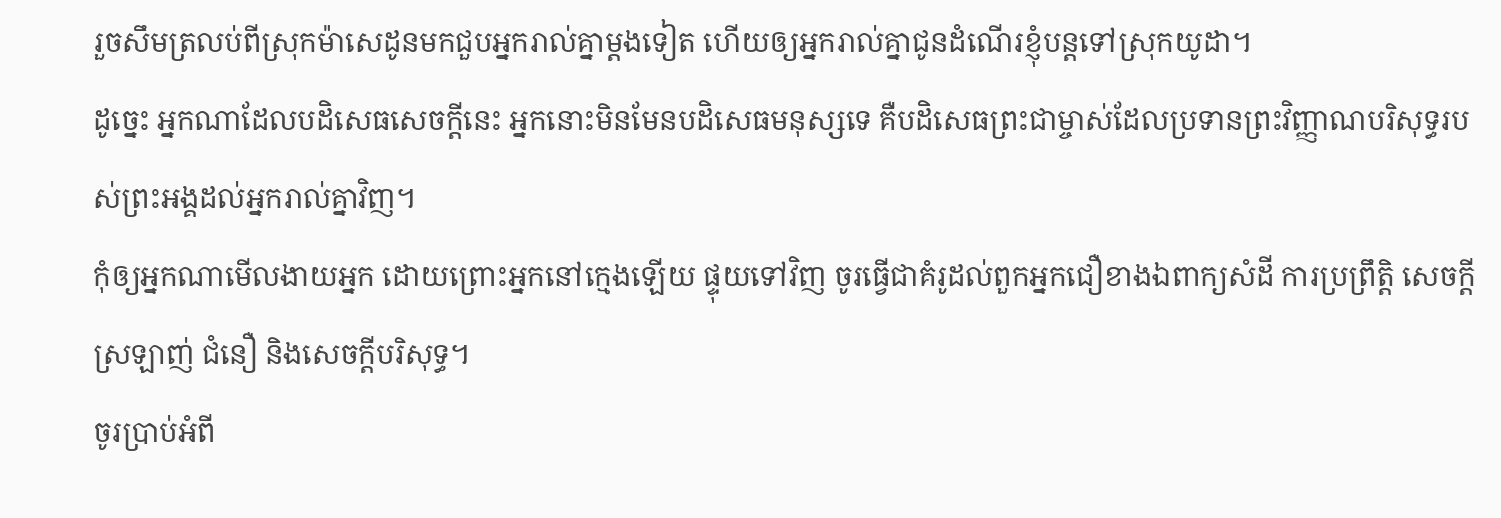រួចសឹមត្រលប់ពីស្រុកម៉ាសេដូនមកជួបអ្នករាល់គ្នាម្ដងទៀត ហើយឲ្យអ្នករាល់គ្នាជូនដំណើរខ្ញុំបន្ដទៅស្រុកយូដា។
ដូច្នេះ អ្នកណាដែលបដិសេធសេចក្ដីនេះ អ្នកនោះមិនមែនបដិសេធមនុស្សទេ គឺបដិសេធព្រះជាម្ចាស់ដែលប្រទានព្រះវិញ្ញាណបរិសុទ្ធរបស់ព្រះអង្គដល់អ្នករាល់គ្នាវិញ។
កុំឲ្យអ្នកណាមើលងាយអ្នក ដោយព្រោះអ្នកនៅក្មេងឡើយ ផ្ទុយទៅវិញ ចូរធ្វើជាគំរូដល់ពួកអ្នកជឿខាងឯពាក្យសំដី ការប្រព្រឹត្ដិ សេចក្ដីស្រឡាញ់ ជំនឿ និងសេចក្ដីបរិសុទ្ធ។
ចូរប្រាប់អំពី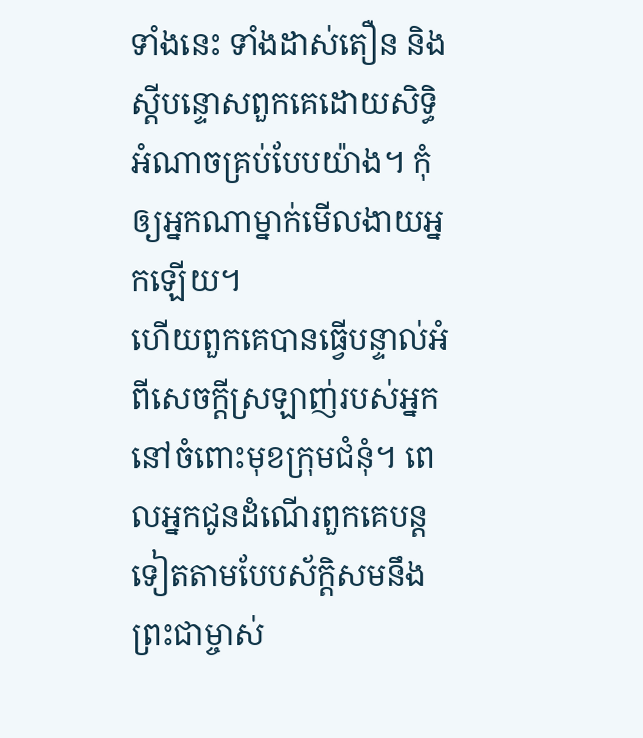ទាំងនេះ ទាំងដាស់តឿន និងស្ដីបន្ទោសពួកគេដោយសិទ្ធិអំណាចគ្រប់បែបយ៉ាង។ កុំឲ្យអ្នកណាម្នាក់មើលងាយអ្នកឡើយ។
ហើយពួកគេបានធ្វើបន្ទាល់អំពីសេចក្ដីស្រឡាញ់របស់អ្នកនៅចំពោះមុខក្រុមជំនុំ។ ពេលអ្នកជូនដំណើរពួកគេបន្ដទៀតតាមបែបស័ក្ដិសមនឹងព្រះជាម្ចាស់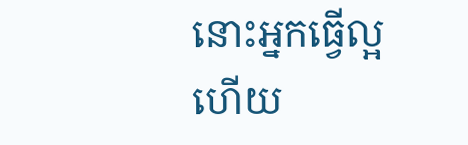នោះអ្នកធ្វើល្អហើយ